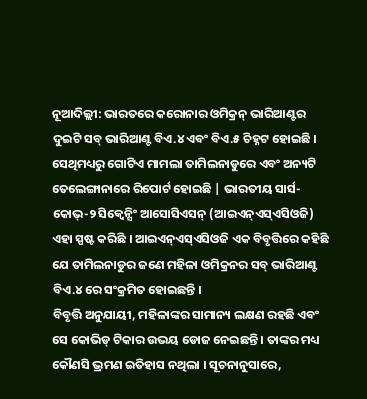ନୂଆଦିଲ୍ଲୀ: ଭାରତରେ କରୋନାର ଓମିକ୍ରନ୍ ଭାରିଆଣ୍ଟର ଦୁଇଟି ସବ୍ ଭାରିଆଣ୍ଟ ବିଏ.୪ ଏବଂ ବିଏ.୫ ଚିହ୍ନଟ ହୋଇଛି । ସେଥିମଧ୍ୟରୁ ଗୋଟିଏ ମାମଲା ତାମିଲନାଡୁରେ ଏବଂ ଅନ୍ୟଟି ତେଲେଙ୍ଗାନାରେ ରିପୋର୍ଟ ହୋଇଛି | ଭାରତୀୟ ସାର୍ସ-କୋଭ୍-୨ ସିକ୍ୱେନ୍ସିଂ ଆସୋସିଏସନ୍ (ଆଇଏନ୍ଏସ୍ଏସିଓଜି) ଏହା ସ୍ପଷ୍ଟ କରିଛି । ଆଇଏନ୍ଏସ୍ଏସିଓଜି ଏକ ବିବୃତ୍ତିରେ କହିଛି ଯେ ତାମିଲନାଡୁର ଜଣେ ମହିଳା ଓମିକ୍ରନର ସବ୍ ଭାରିଆଣ୍ଟ ବିଏ.୪ ରେ ସଂକ୍ରମିତ ହୋଇଛନ୍ତି ।
ବିବୃତ୍ତି ଅନୁଯାୟୀ, ମହିଳାଙ୍କର ସାମାନ୍ୟ ଲକ୍ଷଣ ରହଛି ଏବଂ ସେ କୋଭିଡ୍ ଟିକାର ଉଭୟ ଡୋଜ ନେଇଛନ୍ତି । ତାଙ୍କର ମଧ୍ୟ କୌଣସି ଭ୍ରମଣ ଇତିହାସ ନଥିଲା । ସୂଚନାନୁସାରେ,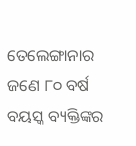ତେଲେଙ୍ଗାନାର ଜଣେ ୮୦ ବର୍ଷ ବୟସ୍କ ବ୍ୟକ୍ତିଙ୍କର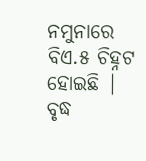ନମୁନାରେ ବିଏ.୫ ଚିହ୍ନଟ ହୋଇଛି | ବୃଦ୍ଧ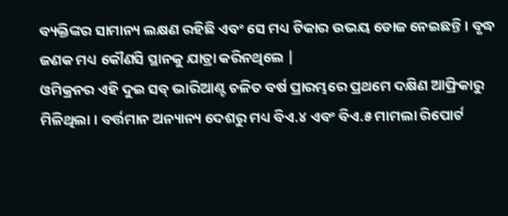ବ୍ୟକ୍ତିଙ୍କର ସାମାନ୍ୟ ଲକ୍ଷଣ ରହିଛି ଏବଂ ସେ ମଧ୍ୟ ଟିକାର ଉଭୟ ଡୋଜ ନେଇଛନ୍ତି । ବୃଦ୍ଧ ଜଣକ ମଧ୍ୟ କୌଣସି ସ୍ଥାନକୁ ଯାତ୍ରା କରିନଥିଲେ |
ଓମିକ୍ରନର ଏହି ଦୁଇ ସବ୍ ଭାରିଆଣ୍ଟ ଚଳିତ ବର୍ଷ ପ୍ରାରମ୍ଭରେ ପ୍ରଥମେ ଦକ୍ଷିଣ ଆଫ୍ରିକାରୁ ମିଳିଥିଲା । ବର୍ତ୍ତମାନ ଅନ୍ୟାନ୍ୟ ଦେଶରୁ ମଧ୍ୟ ବିଏ.୪ ଏବଂ ବିଏ.୫ ମାମଲା ରିପୋର୍ଟ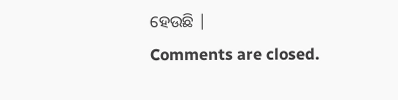ହେଉଛି |
Comments are closed.